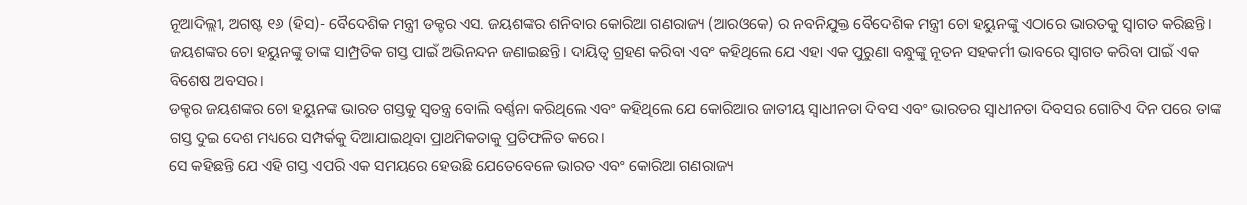ନୂଆଦିଲ୍ଲୀ, ଅଗଷ୍ଟ ୧୬ (ହିସ)- ବୈଦେଶିକ ମନ୍ତ୍ରୀ ଡକ୍ଟର ଏସ. ଜୟଶଙ୍କର ଶନିବାର କୋରିଆ ଗଣରାଜ୍ୟ (ଆରଓକେ) ର ନବନିଯୁକ୍ତ ବୈଦେଶିକ ମନ୍ତ୍ରୀ ଚୋ ହୟୁନଙ୍କୁ ଏଠାରେ ଭାରତକୁ ସ୍ୱାଗତ କରିଛନ୍ତି। ଜୟଶଙ୍କର ଚୋ ହୟୁନଙ୍କୁ ତାଙ୍କ ସାମ୍ପ୍ରତିକ ଗସ୍ତ ପାଇଁ ଅଭିନନ୍ଦନ ଜଣାଇଛନ୍ତି। ଦାୟିତ୍ୱ ଗ୍ରହଣ କରିବା ଏବଂ କହିଥିଲେ ଯେ ଏହା ଏକ ପୁରୁଣା ବନ୍ଧୁଙ୍କୁ ନୂତନ ସହକର୍ମୀ ଭାବରେ ସ୍ୱାଗତ କରିବା ପାଇଁ ଏକ ବିଶେଷ ଅବସର।
ଡକ୍ଟର ଜୟଶଙ୍କର ଚୋ ହୟୁନଙ୍କ ଭାରତ ଗସ୍ତକୁ ସ୍ୱତନ୍ତ୍ର ବୋଲି ବର୍ଣ୍ଣନା କରିଥିଲେ ଏବଂ କହିଥିଲେ ଯେ କୋରିଆର ଜାତୀୟ ସ୍ୱାଧୀନତା ଦିବସ ଏବଂ ଭାରତର ସ୍ୱାଧୀନତା ଦିବସର ଗୋଟିଏ ଦିନ ପରେ ତାଙ୍କ ଗସ୍ତ ଦୁଇ ଦେଶ ମଧ୍ୟରେ ସମ୍ପର୍କକୁ ଦିଆଯାଇଥିବା ପ୍ରାଥମିକତାକୁ ପ୍ରତିଫଳିତ କରେ।
ସେ କହିଛନ୍ତି ଯେ ଏହି ଗସ୍ତ ଏପରି ଏକ ସମୟରେ ହେଉଛି ଯେତେବେଳେ ଭାରତ ଏବଂ କୋରିଆ ଗଣରାଜ୍ୟ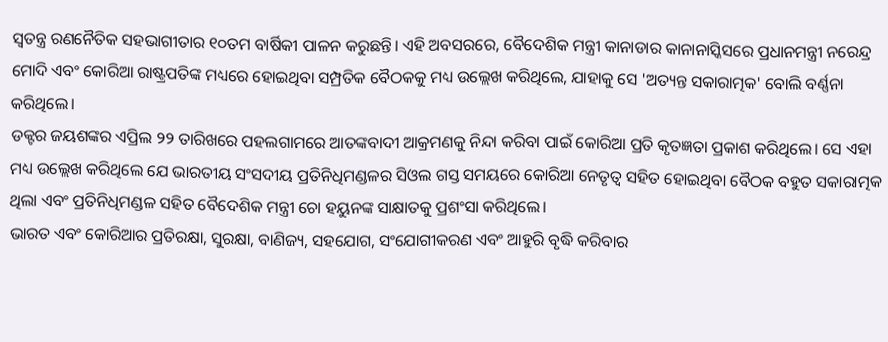ସ୍ୱତନ୍ତ୍ର ରଣନୈତିକ ସହଭାଗୀତାର ୧୦ତମ ବାର୍ଷିକୀ ପାଳନ କରୁଛନ୍ତି। ଏହି ଅବସରରେ, ବୈଦେଶିକ ମନ୍ତ୍ରୀ କାନାଡାର କାନାନାସ୍କିସରେ ପ୍ରଧାନମନ୍ତ୍ରୀ ନରେନ୍ଦ୍ର ମୋଦି ଏବଂ କୋରିଆ ରାଷ୍ଟ୍ରପତିଙ୍କ ମଧ୍ୟରେ ହୋଇଥିବା ସମ୍ପ୍ରତିକ ବୈଠକକୁ ମଧ୍ୟ ଉଲ୍ଲେଖ କରିଥିଲେ, ଯାହାକୁ ସେ 'ଅତ୍ୟନ୍ତ ସକାରାତ୍ମକ' ବୋଲି ବର୍ଣ୍ଣନା କରିଥିଲେ।
ଡକ୍ଟର ଜୟଶଙ୍କର ଏପ୍ରିଲ ୨୨ ତାରିଖରେ ପହଲଗାମରେ ଆତଙ୍କବାଦୀ ଆକ୍ରମଣକୁ ନିନ୍ଦା କରିବା ପାଇଁ କୋରିଆ ପ୍ରତି କୃତଜ୍ଞତା ପ୍ରକାଶ କରିଥିଲେ। ସେ ଏହା ମଧ୍ୟ ଉଲ୍ଲେଖ କରିଥିଲେ ଯେ ଭାରତୀୟ ସଂସଦୀୟ ପ୍ରତିନିଧିମଣ୍ଡଳର ସିଓଲ ଗସ୍ତ ସମୟରେ କୋରିଆ ନେତୃତ୍ୱ ସହିତ ହୋଇଥିବା ବୈଠକ ବହୁତ ସକାରାତ୍ମକ ଥିଲା ଏବଂ ପ୍ରତିନିଧିମଣ୍ଡଳ ସହିତ ବୈଦେଶିକ ମନ୍ତ୍ରୀ ଚୋ ହୟୁନଙ୍କ ସାକ୍ଷାତକୁ ପ୍ରଶଂସା କରିଥିଲେ।
ଭାରତ ଏବଂ କୋରିଆର ପ୍ରତିରକ୍ଷା, ସୁରକ୍ଷା, ବାଣିଜ୍ୟ, ସହଯୋଗ, ସଂଯୋଗୀକରଣ ଏବଂ ଆହୁରି ବୃଦ୍ଧି କରିବାର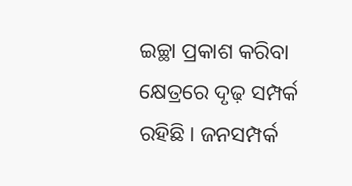ଇଚ୍ଛା ପ୍ରକାଶ କରିବା କ୍ଷେତ୍ରରେ ଦୃଢ଼ ସମ୍ପର୍କ ରହିଛି। ଜନସମ୍ପର୍କ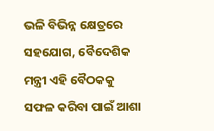ଭଳି ବିଭିନ୍ନ କ୍ଷେତ୍ରରେ ସହଯୋଗ, ବୈଦେଶିକ ମନ୍ତ୍ରୀ ଏହି ବୈଠକକୁ ସଫଳ କରିବା ପାଇଁ ଆଶା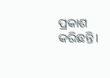ପ୍ରକାଶ କରିଛନ୍ତି।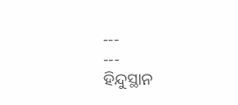---
---
ହିନ୍ଦୁସ୍ଥାନ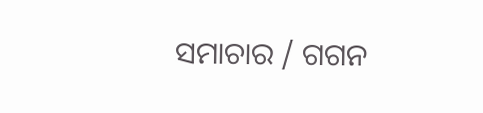ସମାଚାର / ଗଗନ